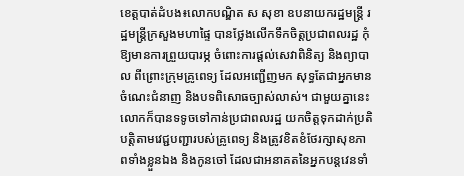ខេត្តបាត់ដំបង៖លោកបណ្ឌិត ស សុខា ឧបនាយករដ្ឋមន្រ្តី រដ្ឋមន្រ្តីក្រសួងមហាផ្ទៃ បានថ្លែងលើកទឹកចិត្តប្រជាពលរដ្ឋ កុំឱ្យមានការព្រួយបារម្ភ ចំពោះការផ្ដល់សេវាពិនិត្យ និងព្យាបាល ពីព្រោះក្រុមគ្រូពេទ្យ ដែលអញ្ជើញមក សុទ្ធតែជាអ្នកមានចំណេះជំនាញ និងបទពិសោធច្បាស់លាស់។ ជាមួយគ្នានេះ លោកក៏បានទទូចទៅកាន់ប្រជាពលរដ្ឋ យកចិត្តទុកដាក់ប្រតិបត្តិតាមវេជ្ជបញ្ជារបស់គ្រូពេទ្យ និងត្រូវខិតខំថែរក្សាសុខភាពទាំងខ្លួនឯង និងកូនចៅ ដែលជាអនាគតនៃអ្នកបន្តវេនទាំ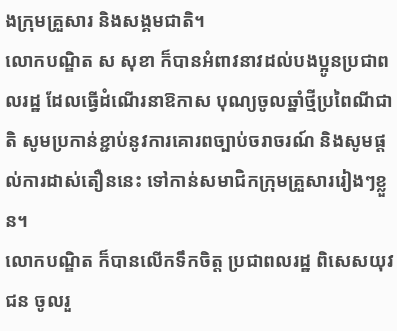ងក្រុមគ្រួសារ និងសង្គមជាតិ។
លោកបណ្ឌិត ស សុខា ក៏បានអំពាវនាវដល់បងប្អូនប្រជាពលរដ្ឋ ដែលធ្វើដំណើរនាឱកាស បុណ្យចូលឆ្នាំថ្មីប្រពៃណីជាតិ សូមប្រកាន់ខ្ជាប់នូវការគោរពច្បាប់ចរាចរណ៍ និងសូមផ្ដល់ការដាស់តឿននេះ ទៅកាន់សមាជិកក្រុមគ្រួសាររៀងៗខ្លួន។
លោកបណ្ឌិត ក៏បានលើកទឹកចិត្ត ប្រជាពលរដ្ឋ ពិសេសយុវជន ចូលរួ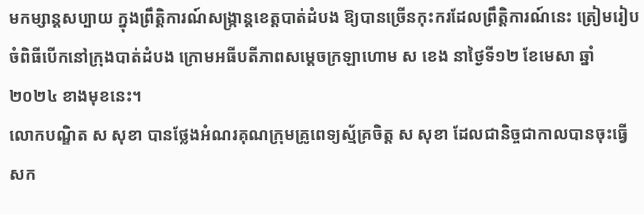មកម្សាន្តសប្បាយ ក្នុងព្រឹត្តិការណ៍សង្ក្រាន្តខេត្តបាត់ដំបង ឱ្យបានច្រើនកុះករដែលព្រឹត្តិការណ៍នេះ ត្រៀមរៀបចំពិធីបើកនៅក្រុងបាត់ដំបង ក្រោមអធីបតីភាពសម្ដេចក្រឡាហោម ស ខេង នាថ្ងៃទី១២ ខែមេសា ឆ្នាំ២០២៤ ខាងមុខនេះ។
លោកបណ្ឌិត ស សុខា បានថ្លែងអំណរគុណក្រុមគ្រូពេទ្យស្ម័គ្រចិត្ត ស សុខា ដែលជានិច្ចជាកាលបានចុះធ្វើសក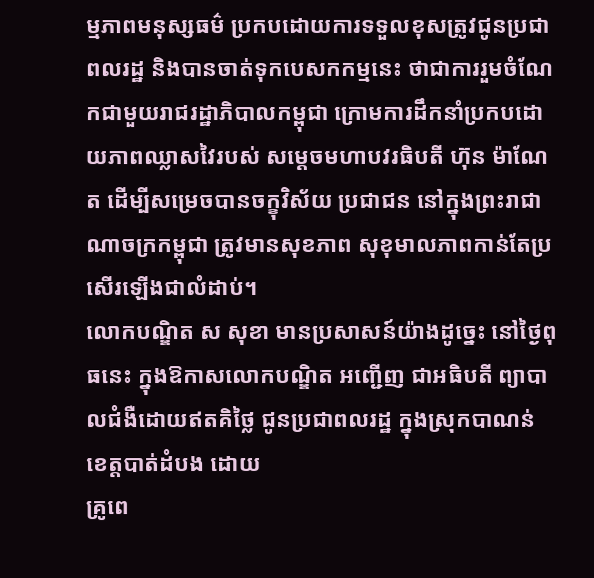ម្មភាពមនុស្សធម៌ ប្រកបដោយការទទួលខុសត្រូវជូនប្រជាពលរដ្ឋ និងបានចាត់ទុកបេសកកម្មនេះ ថាជាការរួមចំណែកជាមួយរាជរដ្ឋាភិបាលកម្ពុជា ក្រោមការដឹកនាំប្រកបដោយភាពឈ្លាសវៃរបស់ សម្ដេចមហាបវរធិបតី ហ៊ុន ម៉ាណែត ដើម្បីសម្រេចបានចក្ខុវិស័យ ប្រជាជន នៅក្នុងព្រះរាជាណាចក្រកម្ពុជា ត្រូវមានសុខភាព សុខុមាលភាពកាន់តែប្រសើរឡើងជាលំដាប់។
លោកបណ្ឌិត ស សុខា មានប្រសាសន៍យ៉ាងដូច្នេះ នៅថ្ងៃពុធនេះ ក្នុងឱកាសលោកបណ្ឌិត អញ្ជើញ ជាអធិបតី ព្យាបាលជំងឺដោយឥតគិថ្លៃ ជូនប្រជាពលរដ្ឋ ក្នុងស្រុកបាណន់ ខេត្តបាត់ដំបង ដោយ
គ្រូពេ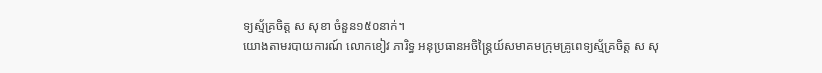ទ្យស្ម័គ្រចិត្ត ស សុខា ចំនួន១៥០នាក់។
យោងតាមរបាយការណ៍ លោកខៀវ ភារិទ្ធ អនុប្រធានអចិន្ត្រៃយ៍សមាគមក្រុមគ្រូពេទ្យស្ម័គ្រចិត្ត ស សុ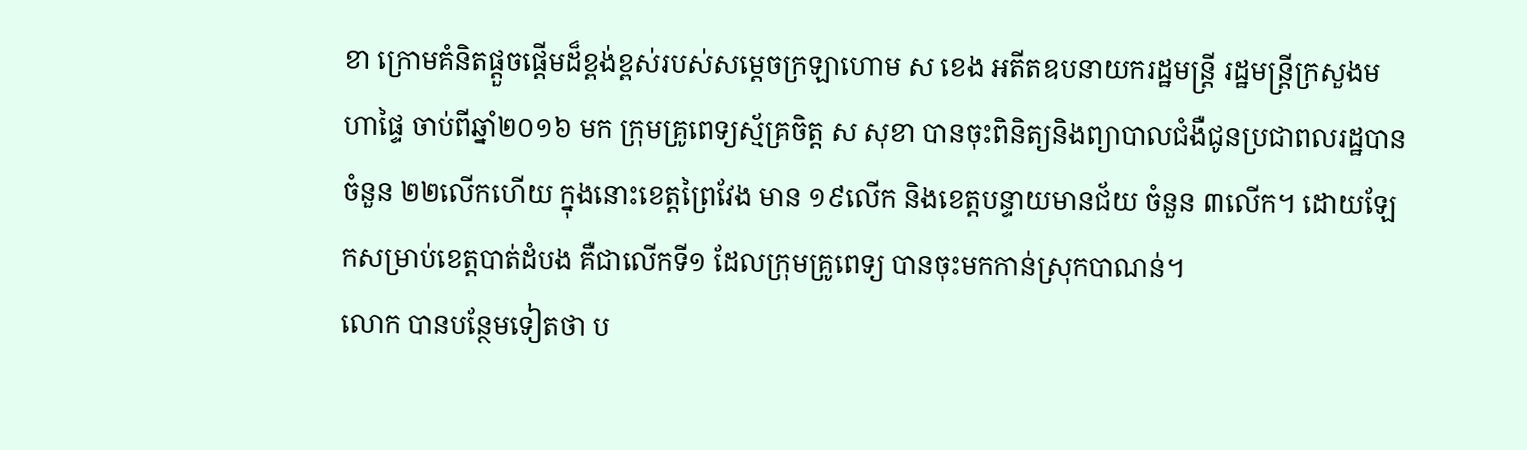ខា ក្រោមគំនិតផ្ដួចផ្ដើមដ៏ខ្ពង់ខ្ពស់របស់សម្ដេចក្រឡាហោម ស ខេង អតីតឧបនាយករដ្ឋមន្រ្តី រដ្ឋមន្រ្តីក្រសួងមហាផ្ទៃ ចាប់ពីឆ្នាំ២០១៦ មក ក្រុមគ្រូពេទ្យស្ម័គ្រចិត្ត ស សុខា បានចុះពិនិត្យនិងព្យាបាលជំងឺជូនប្រជាពលរដ្ឋបាន ចំនួន ២២លើកហើយ ក្នុងនោះខេត្តព្រៃវែង មាន ១៩លើក និងខេត្តបន្ទាយមានជ័យ ចំនួន ៣លើក។ ដោយឡែកសម្រាប់ខេត្តបាត់ដំបង គឺជាលើកទី១ ដែលក្រុមគ្រូពេទ្យ បានចុះមកកាន់ស្រុកបាណន់។
លោក បានបន្ថែមទៀតថា ប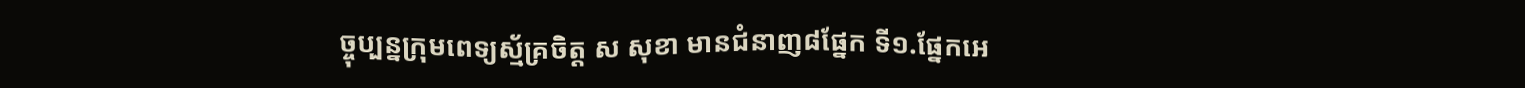ច្ចុប្បន្នក្រុមពេទ្យស្ម័គ្រចិត្ត ស សុខា មានជំនាញ៨ផ្នែក ទី១.ផ្នែកអេ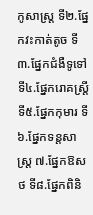កូសាស្ត្រ ទី២.ផ្នែកវះកាត់តូច ទី៣.ផ្នែកជំងឺទូទៅ ទី៤.ផ្នែករោគស្ត្រី ទី៥.ផ្នែកកុមារ ទី៦.ផ្នែកទន្តសាស្ត្រ ៧.ផ្នែកឱសថ ទី៨.ផ្នែកពិនិ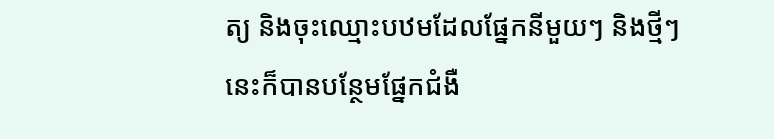ត្យ និងចុះឈ្មោះបឋមដែលផ្នែកនីមួយៗ និងថ្មីៗនេះក៏បានបន្ថែមផ្នែកជំងឺ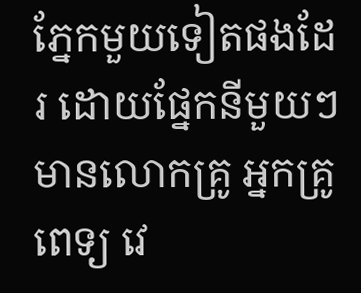ភ្នែកមួយទៀតផងដែរ ដោយផ្នែកនីមួយៗមានលោកគ្រូ អ្នកគ្រូពេទ្យ វេ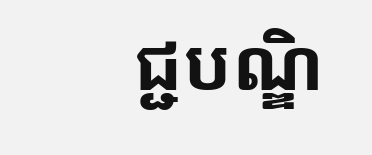ជ្ជបណ្ឌិ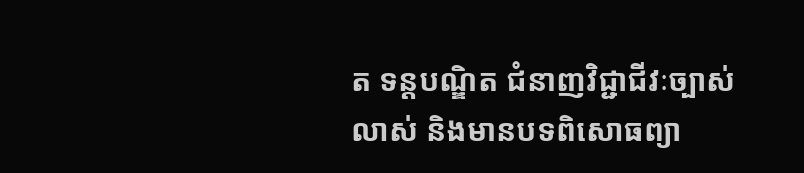ត ទន្តបណ្ឌិត ជំនាញវិជ្ជាជីវៈច្បាស់លាស់ និងមានបទពិសោធព្យា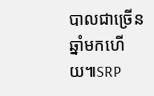បាលជាច្រើនឆ្នាំមកហើយ៕SRP